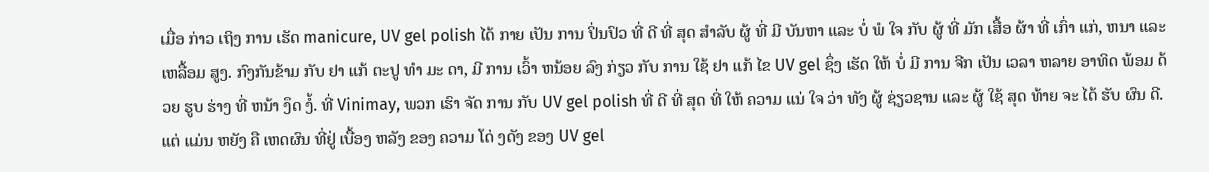ເມື່ອ ກ່າວ ເຖິງ ການ ເຮັດ manicure, UV gel polish ໄດ້ ກາຍ ເປັນ ການ ປິ່ນປົວ ທີ່ ດີ ທີ່ ສຸດ ສໍາລັບ ຜູ້ ທີ່ ມີ ບັນຫາ ແລະ ບໍ່ ພໍ ໃຈ ກັບ ຜູ້ ທີ່ ມັກ ເສື້ອ ຜ້າ ທີ່ ເກົ່າ ແກ່, ຫນາ ແລະ ເຫລື້ອມ ສູງ. ກົງກັນຂ້າມ ກັບ ຢາ ແກ້ ຕະປູ ທໍາ ມະ ດາ, ມີ ການ ເວົ້າ ຫນ້ອຍ ລົງ ກ່ຽວ ກັບ ການ ໃຊ້ ຢາ ແກ້ ໄຂ UV gel ຊຶ່ງ ເຮັດ ໃຫ້ ບໍ່ ມີ ການ ຈີກ ເປັນ ເວລາ ຫລາຍ ອາທິດ ພ້ອມ ດ້ວຍ ຮູບ ຮ່າງ ທີ່ ຫນ້າ ງຶດ ງໍ້. ທີ່ Vinimay, ພວກ ເຮົາ ຈັດ ການ ກັບ UV gel polish ທີ່ ດີ ທີ່ ສຸດ ທີ່ ໃຫ້ ຄວາມ ແນ່ ໃຈ ວ່າ ທັງ ຜູ້ ຊ່ຽວຊານ ແລະ ຜູ້ ໃຊ້ ສຸດ ທ້າຍ ຈະ ໄດ້ ຮັບ ຜົນ ດີ. ແຕ່ ແມ່ນ ຫຍັງ ຄື ເຫດຜົນ ທີ່ຢູ່ ເບື້ອງ ຫລັງ ຂອງ ຄວາມ ໂດ່ ງດັງ ຂອງ UV gel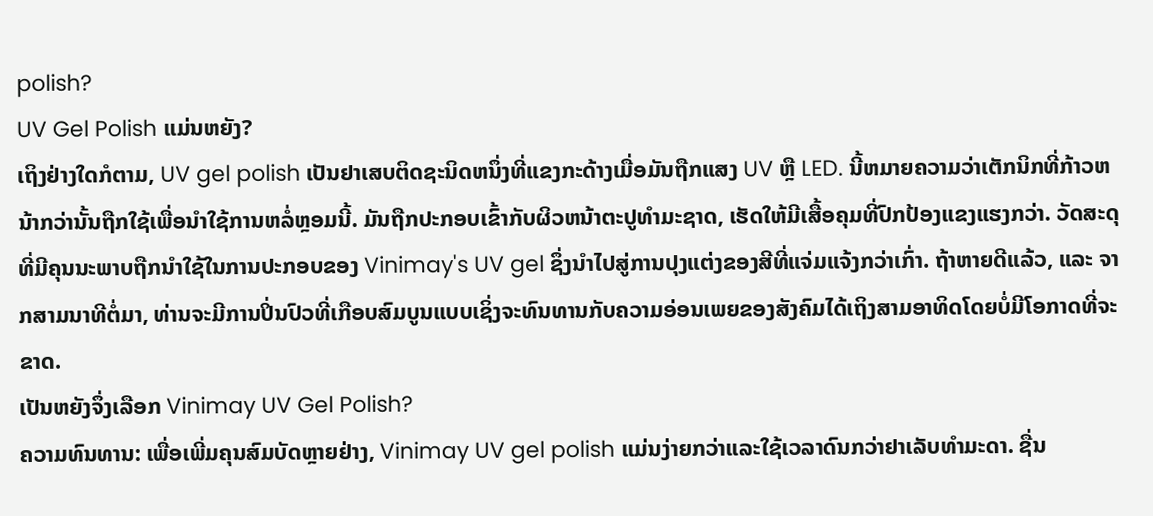polish?
UV Gel Polish ແມ່ນຫຍັງ?
ເຖິງຢ່າງໃດກໍຕາມ, UV gel polish ເປັນຢາເສບຕິດຊະນິດຫນຶ່ງທີ່ແຂງກະດ້າງເມື່ອມັນຖືກແສງ UV ຫຼື LED. ນີ້ຫມາຍຄວາມວ່າເຕັກນິກທີ່ກ້າວຫນ້າກວ່ານັ້ນຖືກໃຊ້ເພື່ອນໍາໃຊ້ການຫລໍ່ຫຼອມນີ້. ມັນຖືກປະກອບເຂົ້າກັບຜິວຫນ້າຕະປູທໍາມະຊາດ, ເຮັດໃຫ້ມີເສື້ອຄຸມທີ່ປົກປ້ອງແຂງແຮງກວ່າ. ວັດສະດຸທີ່ມີຄຸນນະພາບຖືກນໍາໃຊ້ໃນການປະກອບຂອງ Vinimay's UV gel ຊຶ່ງນໍາໄປສູ່ການປຸງແຕ່ງຂອງສີທີ່ແຈ່ມແຈ້ງກວ່າເກົ່າ. ຖ້າຫາຍດີແລ້ວ, ແລະ ຈາກສາມນາທີຕໍ່ມາ, ທ່ານຈະມີການປິ່ນປົວທີ່ເກືອບສົມບູນແບບເຊິ່ງຈະທົນທານກັບຄວາມອ່ອນເພຍຂອງສັງຄົມໄດ້ເຖິງສາມອາທິດໂດຍບໍ່ມີໂອກາດທີ່ຈະຂາດ.
ເປັນຫຍັງຈຶ່ງເລືອກ Vinimay UV Gel Polish?
ຄວາມທົນທານ: ເພື່ອເພີ່ມຄຸນສົມບັດຫຼາຍຢ່າງ, Vinimay UV gel polish ແມ່ນງ່າຍກວ່າແລະໃຊ້ເວລາດົນກວ່າຢາເລັບທໍາມະດາ. ຊື່ນ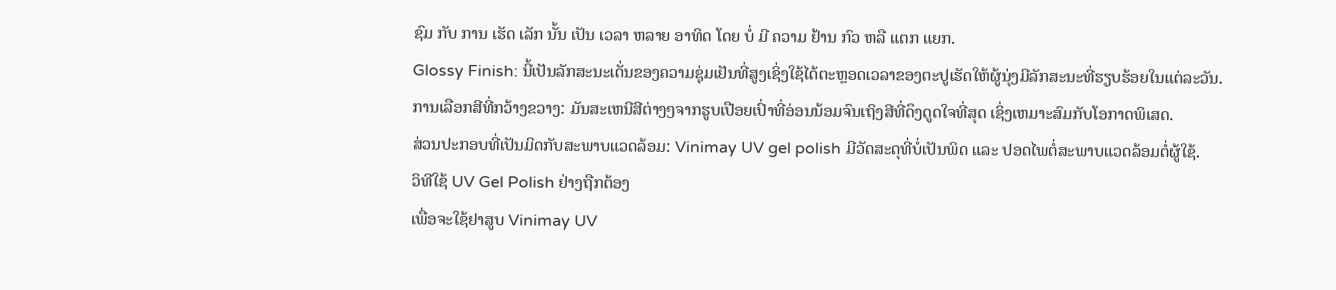ຊົມ ກັບ ການ ເຮັດ ເລັກ ນັ້ນ ເປັນ ເວລາ ຫລາຍ ອາທິດ ໂດຍ ບໍ່ ມີ ຄວາມ ຢ້ານ ກົວ ຫລື ແຕກ ແຍກ.
Glossy Finish: ນີ້ເປັນລັກສະນະເດັ່ນຂອງຄວາມຊຸ່ມເຢັນທີ່ສູງເຊິ່ງໃຊ້ໄດ້ຕະຫຼອດເວລາຂອງຕະປູເຮັດໃຫ້ຜູ້ນຸ່ງມີລັກສະນະທີ່ຮຽບຮ້ອຍໃນແຕ່ລະວັນ.
ການເລືອກສີທີ່ກວ້າງຂວາງ: ມັນສະເຫນີສີຕ່າງໆຈາກຮູບເປືອຍເປົ່າທີ່ອ່ອນນ້ອມຈົນເຖິງສີທີ່ດຶງດູດໃຈທີ່ສຸດ ເຊິ່ງເຫມາະສົມກັບໂອກາດພິເສດ.
ສ່ວນປະກອບທີ່ເປັນມິດກັບສະພາບແວດລ້ອມ: Vinimay UV gel polish ມີວັດສະດຸທີ່ບໍ່ເປັນພິດ ແລະ ປອດໄພຕໍ່ສະພາບແວດລ້ອມຕໍ່ຜູ້ໃຊ້.
ວິທີໃຊ້ UV Gel Polish ຢ່າງຖືກຕ້ອງ
ເພື່ອຈະໃຊ້ຢາສູບ Vinimay UV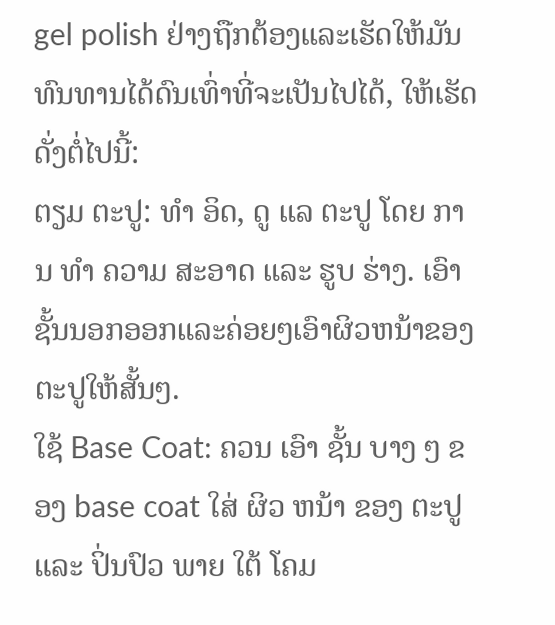gel polish ຢ່າງຖືກຕ້ອງແລະເຮັດໃຫ້ມັນທົນທານໄດ້ດົນເທົ່າທີ່ຈະເປັນໄປໄດ້, ໃຫ້ເຮັດດັ່ງຕໍ່ໄປນີ້:
ຕຽມ ຕະປູ: ທໍາ ອິດ, ດູ ແລ ຕະປູ ໂດຍ ການ ທໍາ ຄວາມ ສະອາດ ແລະ ຮູບ ຮ່າງ. ເອົາຊັ້ນນອກອອກແລະຄ່ອຍໆເອົາຜິວຫນ້າຂອງຕະປູໃຫ້ສັ້ນໆ.
ໃຊ້ Base Coat: ຄວນ ເອົາ ຊັ້ນ ບາງ ໆ ຂອງ base coat ໃສ່ ຜິວ ຫນ້າ ຂອງ ຕະປູ ແລະ ປິ່ນປົວ ພາຍ ໃຕ້ ໂຄມ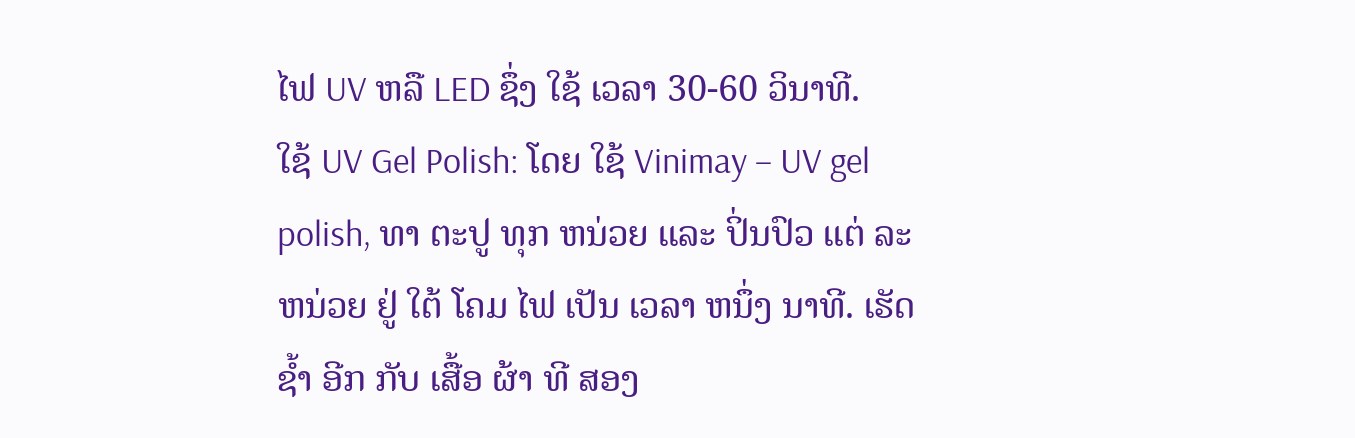ໄຟ UV ຫລື LED ຊຶ່ງ ໃຊ້ ເວລາ 30-60 ວິນາທີ.
ໃຊ້ UV Gel Polish: ໂດຍ ໃຊ້ Vinimay – UV gel polish, ທາ ຕະປູ ທຸກ ຫນ່ວຍ ແລະ ປິ່ນປົວ ແຕ່ ລະ ຫນ່ວຍ ຢູ່ ໃຕ້ ໂຄມ ໄຟ ເປັນ ເວລາ ຫນຶ່ງ ນາທີ. ເຮັດ ຊ້ຳ ອີກ ກັບ ເສື້ອ ຜ້າ ທີ ສອງ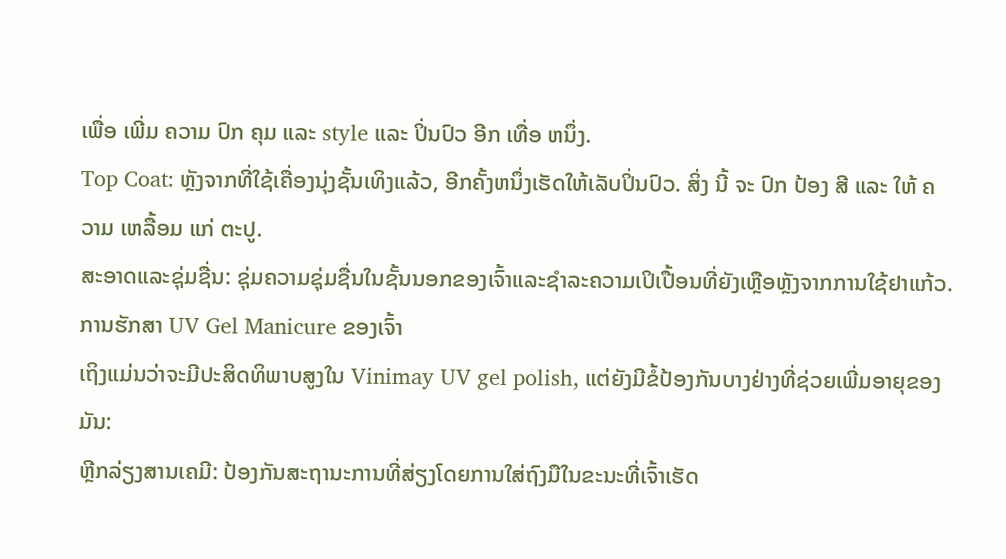ເພື່ອ ເພີ່ມ ຄວາມ ປົກ ຄຸມ ແລະ style ແລະ ປິ່ນປົວ ອີກ ເທື່ອ ຫນຶ່ງ.
Top Coat: ຫຼັງຈາກທີ່ໃຊ້ເຄື່ອງນຸ່ງຊັ້ນເທິງແລ້ວ, ອີກຄັ້ງຫນຶ່ງເຮັດໃຫ້ເລັບປິ່ນປົວ. ສິ່ງ ນີ້ ຈະ ປົກ ປ້ອງ ສີ ແລະ ໃຫ້ ຄວາມ ເຫລື້ອມ ແກ່ ຕະປູ.
ສະອາດແລະຊຸ່ມຊື່ນ: ຊຸ່ມຄວາມຊຸ່ມຊື່ນໃນຊັ້ນນອກຂອງເຈົ້າແລະຊໍາລະຄວາມເປິເປື້ອນທີ່ຍັງເຫຼືອຫຼັງຈາກການໃຊ້ຢາແກ້ວ.
ການຮັກສາ UV Gel Manicure ຂອງເຈົ້າ
ເຖິງແມ່ນວ່າຈະມີປະສິດທິພາບສູງໃນ Vinimay UV gel polish, ແຕ່ຍັງມີຂໍ້ປ້ອງກັນບາງຢ່າງທີ່ຊ່ວຍເພີ່ມອາຍຸຂອງມັນ:
ຫຼີກລ່ຽງສານເຄມີ: ປ້ອງກັນສະຖານະການທີ່ສ່ຽງໂດຍການໃສ່ຖົງມືໃນຂະນະທີ່ເຈົ້າເຮັດ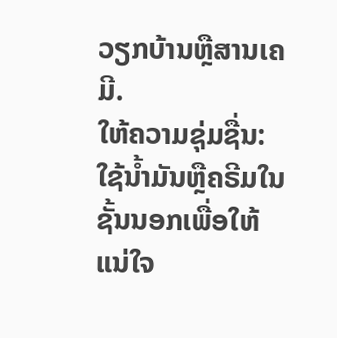ວຽກບ້ານຫຼືສານເຄມີ.
ໃຫ້ຄວາມຊຸ່ມຊື່ນ: ໃຊ້ນໍ້າມັນຫຼືຄຣີມໃນຊັ້ນນອກເພື່ອໃຫ້ແນ່ໃຈ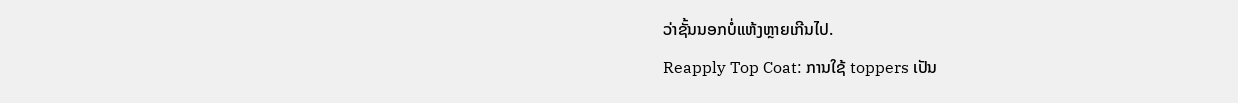ວ່າຊັ້ນນອກບໍ່ແຫ້ງຫຼາຍເກີນໄປ.
Reapply Top Coat: ການໃຊ້ toppers ເປັນ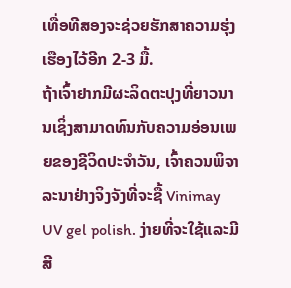ເທື່ອທີສອງຈະຊ່ວຍຮັກສາຄວາມຮຸ່ງເຮືອງໄວ້ອີກ 2-3 ມື້.
ຖ້າເຈົ້າຢາກມີຜະລິດຕະປຸງທີ່ຍາວນານເຊິ່ງສາມາດທົນກັບຄວາມອ່ອນເພຍຂອງຊີວິດປະຈໍາວັນ, ເຈົ້າຄວນພິຈາລະນາຢ່າງຈິງຈັງທີ່ຈະຊື້ Vinimay UV gel polish. ງ່າຍທີ່ຈະໃຊ້ແລະມີສີ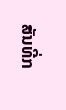ສັນທີ່ກ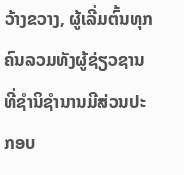ວ້າງຂວາງ, ຜູ້ເລີ່ມຕົ້ນທຸກຄົນລວມທັງຜູ້ຊ່ຽວຊານທີ່ຊໍານິຊໍານານມີສ່ວນປະກອບ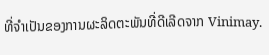ທີ່ຈໍາເປັນຂອງການຜະລິດຕະພັນທີ່ດີເລີດຈາກ Vinimay.